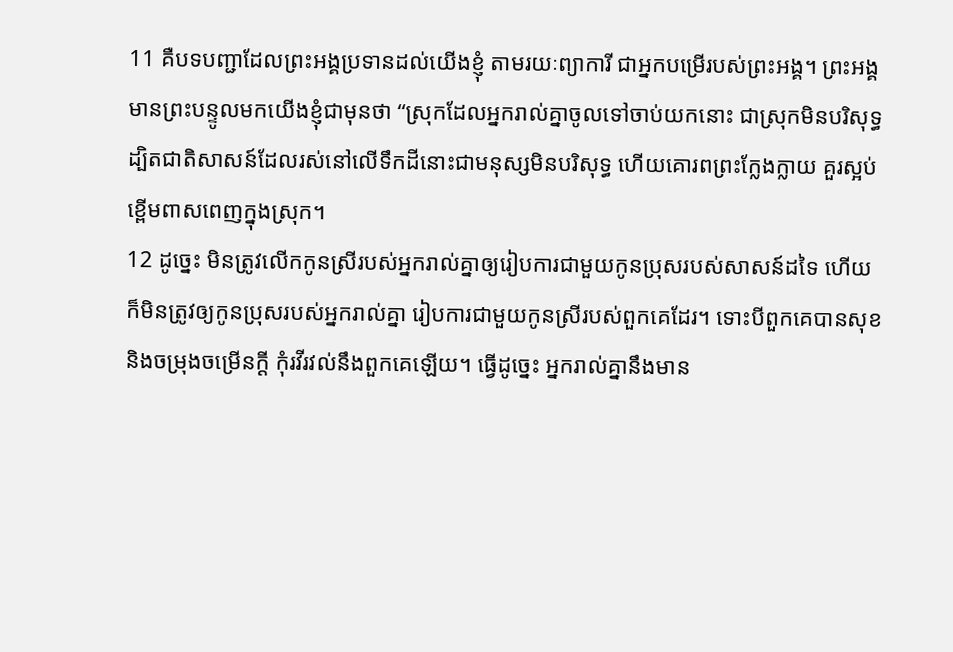11 គឺបទបញ្ជាដែលព្រះអង្គប្រទានដល់យើងខ្ញុំ តាមរយៈព្យាការី ជាអ្នកបម្រើរបស់ព្រះអង្គ។ ព្រះអង្គមានព្រះបន្ទូលមកយើងខ្ញុំជាមុនថា “ស្រុកដែលអ្នករាល់គ្នាចូលទៅចាប់យកនោះ ជាស្រុកមិនបរិសុទ្ធ ដ្បិតជាតិសាសន៍ដែលរស់នៅលើទឹកដីនោះជាមនុស្សមិនបរិសុទ្ធ ហើយគោរពព្រះក្លែងក្លាយ គួរស្អប់ខ្ពើមពាសពេញក្នុងស្រុក។
12 ដូច្នេះ មិនត្រូវលើកកូនស្រីរបស់អ្នករាល់គ្នាឲ្យរៀបការជាមួយកូនប្រុសរបស់សាសន៍ដទៃ ហើយក៏មិនត្រូវឲ្យកូនប្រុសរបស់អ្នករាល់គ្នា រៀបការជាមួយកូនស្រីរបស់ពួកគេដែរ។ ទោះបីពួកគេបានសុខ និងចម្រុងចម្រើនក្ដី កុំរវីរវល់នឹងពួកគេឡើយ។ ធ្វើដូច្នេះ អ្នករាល់គ្នានឹងមាន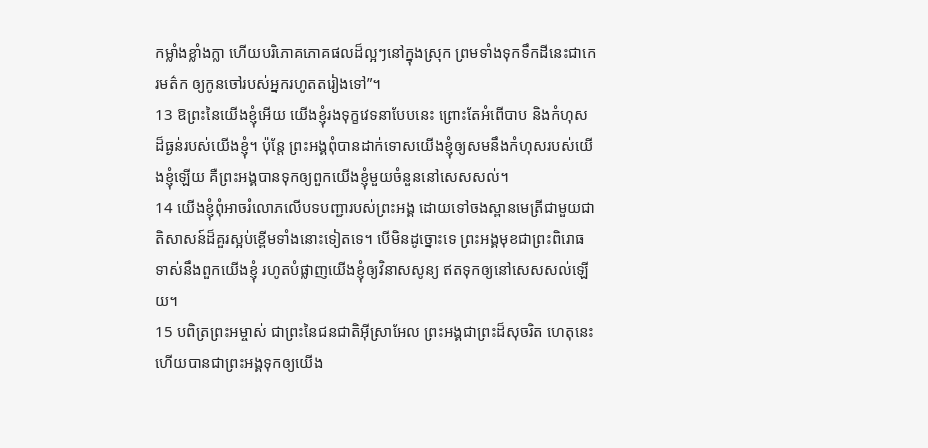កម្លាំងខ្លាំងក្លា ហើយបរិភោគភោគផលដ៏ល្អៗនៅក្នុងស្រុក ព្រមទាំងទុកទឹកដីនេះជាកេរមត៌ក ឲ្យកូនចៅរបស់អ្នករហូតតរៀងទៅ”។
13 ឱព្រះនៃយើងខ្ញុំអើយ យើងខ្ញុំរងទុក្ខវេទនាបែបនេះ ព្រោះតែអំពើបាប និងកំហុសដ៏ធ្ងន់របស់យើងខ្ញុំ។ ប៉ុន្តែ ព្រះអង្គពុំបានដាក់ទោសយើងខ្ញុំឲ្យសមនឹងកំហុសរបស់យើងខ្ញុំឡើយ គឺព្រះអង្គបានទុកឲ្យពួកយើងខ្ញុំមួយចំនួននៅសេសសល់។
14 យើងខ្ញុំពុំអាចរំលោភលើបទបញ្ជារបស់ព្រះអង្គ ដោយទៅចងស្ពានមេត្រីជាមួយជាតិសាសន៍ដ៏គួរស្អប់ខ្ពើមទាំងនោះទៀតទេ។ បើមិនដូច្នោះទេ ព្រះអង្គមុខជាព្រះពិរោធទាស់នឹងពួកយើងខ្ញុំ រហូតបំផ្លាញយើងខ្ញុំឲ្យវិនាសសូន្យ ឥតទុកឲ្យនៅសេសសល់ឡើយ។
15 បពិត្រព្រះអម្ចាស់ ជាព្រះនៃជនជាតិអ៊ីស្រាអែល ព្រះអង្គជាព្រះដ៏សុចរិត ហេតុនេះហើយបានជាព្រះអង្គទុកឲ្យយើង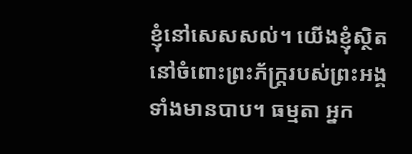ខ្ញុំនៅសេសសល់។ យើងខ្ញុំស្ថិតនៅចំពោះព្រះភ័ក្ត្ររបស់ព្រះអង្គ ទាំងមានបាប។ ធម្មតា អ្នក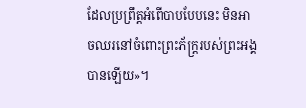ដែលប្រព្រឹត្តអំពើបាបបែបនេះ មិនអាចឈរនៅចំពោះព្រះភ័ក្ត្ររបស់ព្រះអង្គបានឡើយ»។